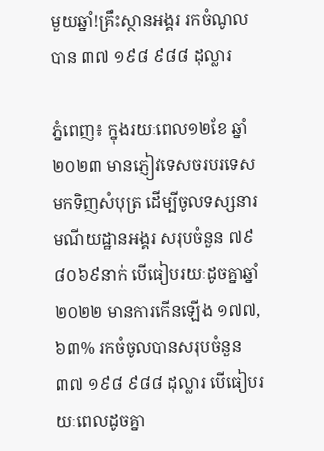មួយឆ្នាំ!គ្រឹះស្ថានអង្គរ រកចំណូលបាន ៣៧ ១៩៨ ៩៨៨ ដុល្លារ

ភ្នំពេញ៖ ក្នុងរយៈពេល១២ខែ ឆ្នាំ២០២៣ មានភ្ញៀវទេសចរបរទេស មកទិញសំបុត្រ ដើម្បីចូលទស្សនារមណីយដ្ឋានអង្គរ សរុបចំនួន ៧៩ ៨០៦៩នាក់ បើធៀបរយៈដូចគ្នាឆ្នាំ២០២២ មានការកើនឡើង ១៧៧,៦៣% រកចំចូលបានសរុបចំនួន ៣៧ ១៩៨ ៩៨៨ ដុល្លារ បើធៀបរយៈពេលដូចគ្នា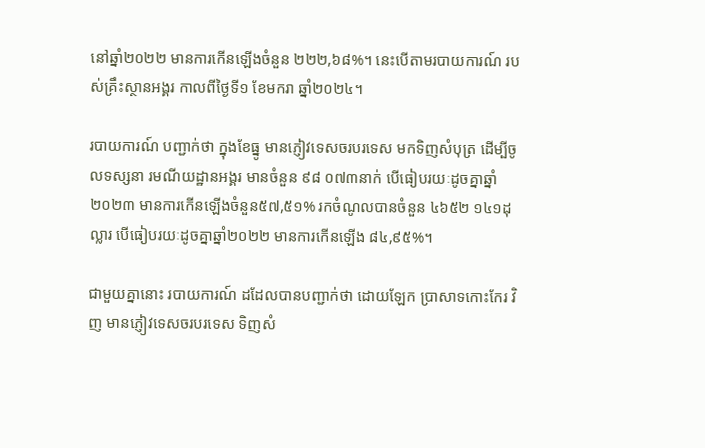នៅឆ្នាំ២០២២ មានការកើនឡើងចំនួន ២២២,៦៨%។ នេះបើតាមរបាយការណ៍ របស់គ្រឹះស្ថានអង្គរ កាលពីថ្ងៃទី១ ខែមករា ឆ្នាំ២០២៤។

របាយការណ៍ បញ្ជាក់ថា ក្នុងខែធ្នូ មានភ្ញៀវទេសចរបរទេស មកទិញសំបុត្រ ដើម្បីចូលទស្សនា រមណីយដ្ឋានអង្គរ មានចំនួន ៩៨ ០៧៣នាក់ បើធៀបរយៈដូចគ្នាឆ្នាំ២០២៣ មានការកើនឡើងចំនួន៥៧,៥១% រកចំណូលបានចំនួន ៤៦៥២ ១៤១ដុល្លារ បើធៀបរយៈដូចគ្នាឆ្នាំ២០២២ មានការកើនឡើង ៨៤,៩៥%។

ជាមួយគ្នានោះ របាយការណ៍ ដដែលបានបញ្ជាក់ថា ដោយឡែក ប្រាសាទកោះកែរ វិញ មានភ្ញៀវទេសចរបរទេស ទិញសំ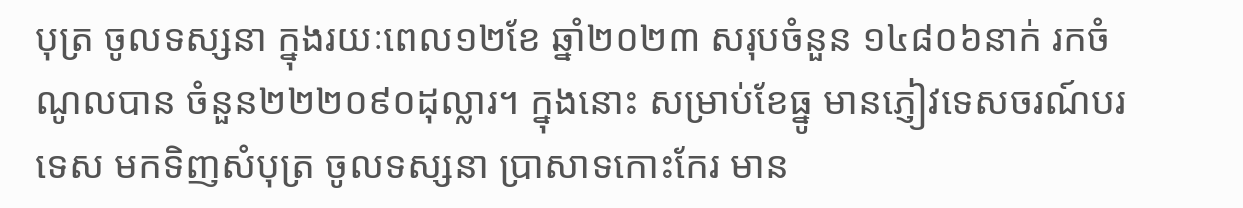បុត្រ ចូលទស្សនា ក្នុងរយៈពេល១២ខែ ឆ្នាំ២០២៣ សរុបចំនួន ១៤៨០៦នាក់ រកចំណូលបាន ចំនួន២២២០៩០ដុល្លារ។ ក្នុងនោះ សម្រាប់ខែធ្នូ មានភ្ញៀវទេសចរណ៍បរទេស មកទិញសំបុត្រ ចូលទស្សនា ប្រាសាទកោះកែរ មាន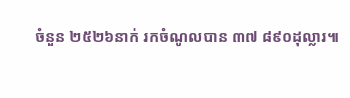ចំនួន ២៥២៦នាក់ រកចំណូលបាន ៣៧ ៨៩០ដុល្លារ៕